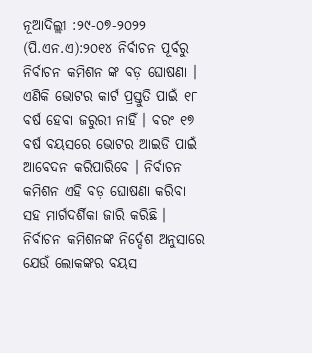ନୂଆଦିଲ୍ଲୀ :୨୯-୦୭-୨୦୨୨ (ପି.ଏନ.ଏ):୨୦୧୪ ନିର୍ବାଚନ ପୂର୍ବରୁ ନିର୍ବାଚନ କମିଶନ ଙ୍କ ବଡ଼ ଘୋଷଣା । ଏଣିକି ଭୋଟର କାର୍ଟ ପ୍ରସ୍ତୁତି ପାଇଁ ୧୮ ବର୍ଷ ହେବା ଜରୁରୀ ନାହିଁ । ବରଂ ୧୭ ବର୍ଷ ବୟସରେ ଭୋଟର ଆଇଡି ପାଇଁ ଆବେଦନ କରିପାରିବେ । ନିର୍ବାଚନ କମିଶନ ଏହି ବଡ଼ ଘୋଷଣା କରିବା ସହ ମାର୍ଗଦର୍ଶିକା ଜାରି କରିଛି ।
ନିର୍ବାଚନ କମିଶନଙ୍କ ନିର୍ଦ୍ଦେଶ ଅନୁସାରେ ଯେଉଁ ଲୋକଙ୍କର ବୟସ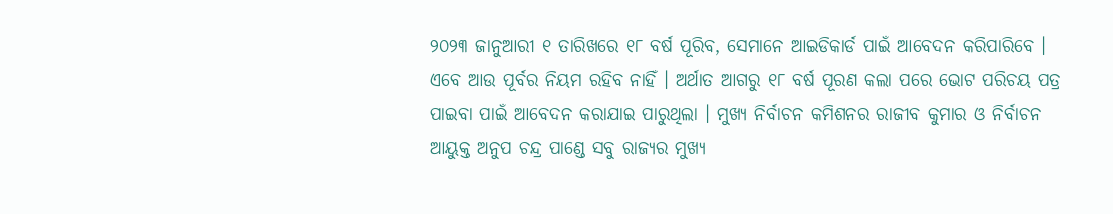୨୦୨୩ ଜାନୁଆରୀ ୧ ତାରିଖରେ ୧୮ ବର୍ଷ ପୂରିବ, ସେମାନେ ଆଇଡିକାର୍ଡ ପାଇଁ ଆବେଦନ କରିପାରିବେ । ଏବେ ଆଉ ପୂର୍ବର ନିୟମ ରହିବ ନାହିଁ । ଅର୍ଥାତ ଆଗରୁ ୧୮ ବର୍ଷ ପୂରଣ କଲା ପରେ ଭୋଟ ପରିଚୟ ପତ୍ର ପାଇବା ପାଇଁ ଆବେଦନ କରାଯାଇ ପାରୁଥିଲା । ମୁଖ୍ୟ ନିର୍ବାଚନ କମିଶନର ରାଜୀବ କୁମାର ଓ ନିର୍ବାଚନ ଆୟୁକ୍ତ ଅନୁପ ଚନ୍ଦ୍ର ପାଣ୍ଡେ ସବୁ ରାଜ୍ୟର ମୁଖ୍ୟ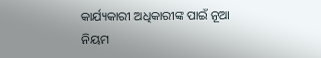କାର୍ଯ୍ୟକାରୀ ଅଧିକାରୀଙ୍କ ପାଇଁ ନୂଆ ନିୟମ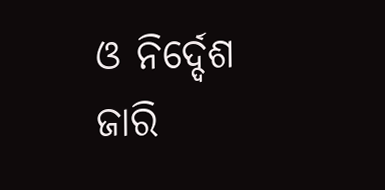ଓ ନିର୍ଦ୍ଦେଶ ଜାରି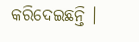କରିଦେଇଛନ୍ତି ।